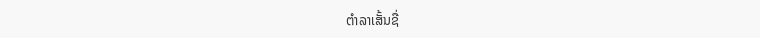ຕຳລາເສັ້ນຊື່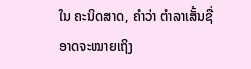ໃນ ຄະນິດສາດ, ຄຳວ່າ ຕຳລາເສັ້ນຊື່ ອາດຈະໝາຍເຖິງ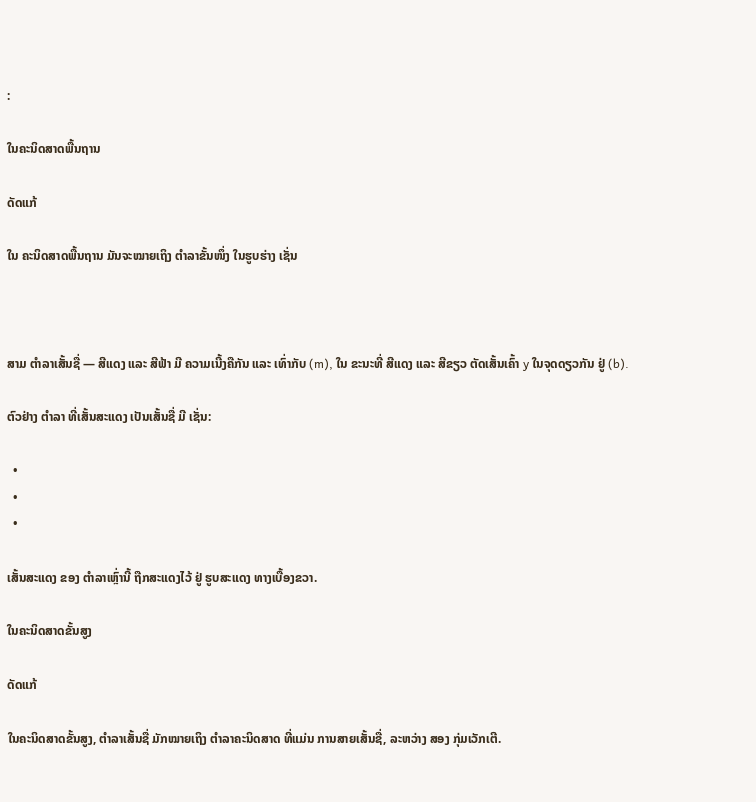:

ໃນຄະນິດສາດພື້ນຖານ

ດັດແກ້

ໃນ ຄະນິດສາດພື້ນຖານ ມັນຈະໝາຍເຖິງ ຕຳລາຂັ້ນໜຶ່ງ ໃນຮູບຮ່າງ ເຊັ່ນ



ສາມ ຕຳລາເສັ້ນຊື່ — ສີແດງ ແລະ ສີຟ້າ ມີ ຄວາມເນີ້ງຄືກັນ ແລະ ເທົ່າກັບ (m), ໃນ ຂະນະທີ່ ສີແດງ ແລະ ສີຂຽວ ຕັດເສັ້ນເຄົ້າ y ໃນຈຸດດຽວກັນ ຢູ່ (b).

ຕົວຢ່າງ ຕຳລາ ທີ່ເສັ້ນສະແດງ ເປັນເສັ້ນຊື່ ມີ ເຊັ່ນ:

  •
  •
  •

ເສັ້ນສະແດງ ຂອງ ຕຳລາເຫຼົ່ານີ້ ຖືກສະແດງໄວ້ ຢູ່ ຮູບສະແດງ ທາງເບື້ອງຂວາ.

ໃນຄະນິດສາດຂັ້ນສູງ

ດັດແກ້

ໃນຄະນິດສາດຂັ້ນສູງ, ຕຳລາເສັ້ນຊື່ ມັກໝາຍເຖິງ ຕຳລາຄະນິດສາດ ທີ່ແມ່ນ ການສາຍເສັ້ນຊື່, ລະຫວ່າງ ສອງ ກຸ່ມເວັກເຕີ.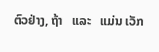ຕົວຢ່າງ, ຖ້າ   ແລະ   ແມ່ນ ເວັກ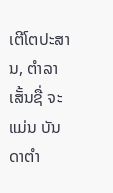ເຕີໂຕປະສານ, ຕຳລາເສັ້ນຊື່ ຈະແມ່ນ ບັນດາຕຳ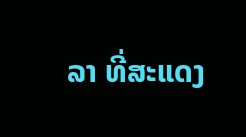ລາ ທີ່ສະແດງ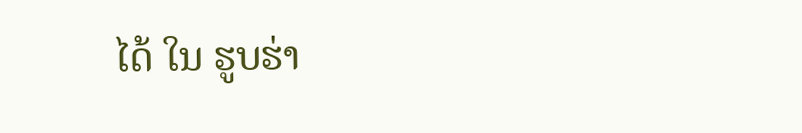ໄດ້ ໃນ ຮູບຮ່າ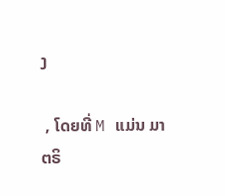ງ

 , ໂດຍທີ່ M ແມ່ນ ມາຕຣິ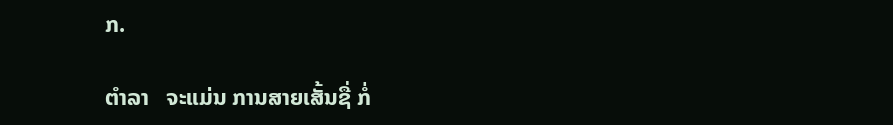ກ.

ຕຳລາ   ຈະແມ່ນ ການສາຍເສັ້ນຊື່ ກໍ່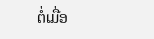ຕໍ່ເມື່ອ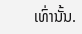ເທົ່ານັ້ນ.